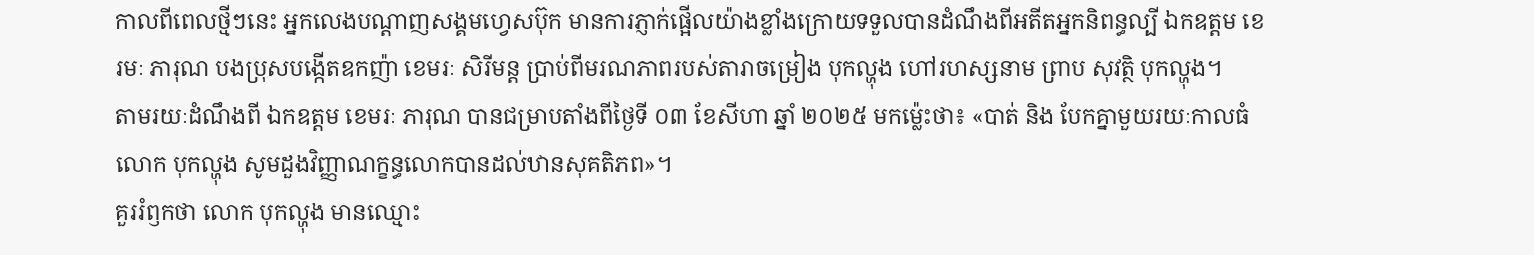កាលពីពេលថ្មីៗនេះ អ្នកលេងបណ្តាញសង្គមហ្វេសប៊ុក មានការភ្ញាក់ផ្អើលយ៉ាងខ្លាំងក្រោយទទួលបានដំណឹងពីអតីតអ្នកនិពន្ធល្បី ឯកឧត្តម ខេរមៈ ភារុណ បងប្រុសបង្កើតឧកញ៉ា ខេមរៈ សិរីមន្ត ប្រាប់ពីមរណភាពរបស់តារាចម្រៀង បុកល្ហុង ហៅរហស្សនាម ព្រាប សុវត្ថិ បុកល្ហុង។
តាមរយៈដំណឹងពី ឯកឧត្តម ខេមរៈ ភារុណ បានជម្រាបតាំងពីថ្ងៃទី ០៣ ខែសីហា ឆ្នាំ ២០២៥ មកម្ល៉េះថា៖ «បាត់ និង បែកគ្នាមួយរយៈកាលធំ លោក បុកល្ហុង សូមដួងវិញ្ញាណក្ខន្ធលោកបានដល់ឋានសុគតិភព»។
គួររំឭកថា លោក បុកល្ហុង មានឈ្មោះ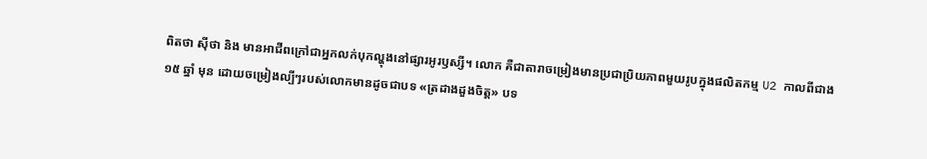ពិតថា ស៊ីថា និង មានអាជីពក្រៅជាអ្នកលក់បុកល្ហុងនៅផ្សារអូរឫស្សី។ លោក គឺជាតារាចម្រៀងមានប្រជាប្រិយភាពមួយរូបក្នុងផលិតកម្ម U2 កាលពីជាង ១៥ ឆ្នាំ មុន ដោយចម្រៀងល្បីៗរបស់លោកមានដូចជាបទ «ត្រដាងដួងចិត្ត» បទ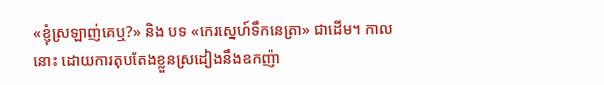«ខ្ញុំស្រឡាញ់គេឬ?» និង បទ «កេរស្នេហ៍ទឹកនេត្រា» ជាដើម។ កាលនោះ ដោយការតុបតែងខ្លួនស្រដៀងនឹងឧកញ៉ា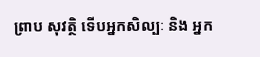ព្រាប សុវត្ថិ ទើបអ្នកសិល្បៈ និង អ្នក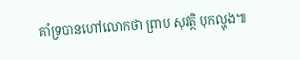គាំទ្របានហៅលោកថា ព្រាប សុវត្ថិ បុកល្ហុង៕